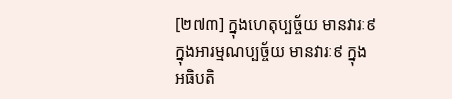[២៧៣] ក្នុងហេតុប្បច្ច័យ មានវារៈ៩ ក្នុងអារម្មណប្បច្ច័យ មានវារៈ៩ ក្នុងអធិបតិ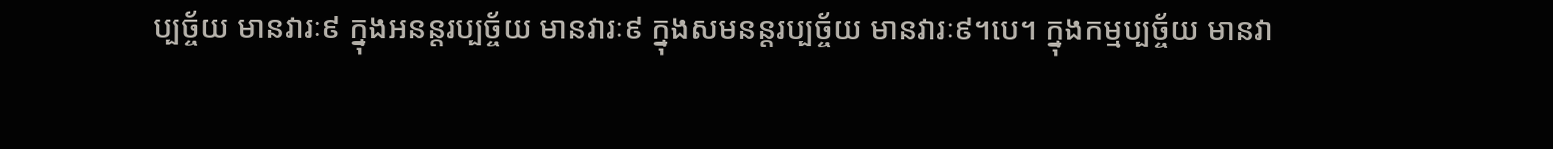ប្បច្ច័យ មានវារៈ៩ ក្នុងអនន្តរប្បច្ច័យ មានវារៈ៩ ក្នុងសមនន្តរប្បច្ច័យ មានវារៈ៩។បេ។ ក្នុងកម្មប្បច្ច័យ មានវា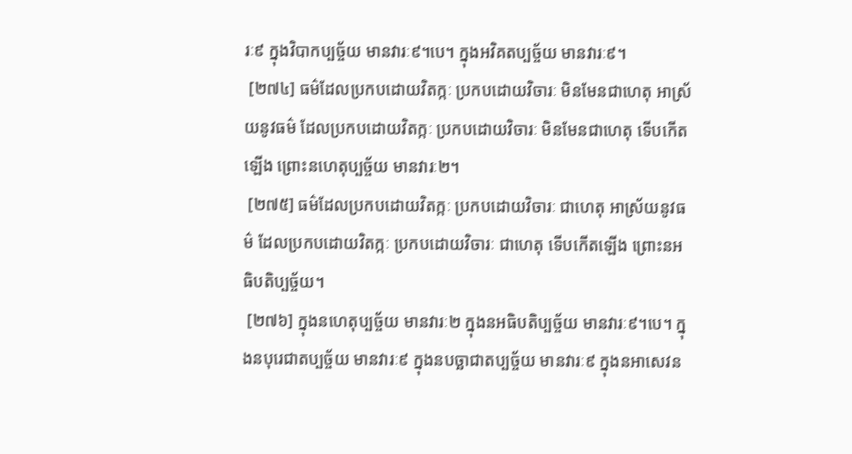រៈ៩ ក្នុងវិបាកប្បច្ច័យ មានវារៈ៩។បេ។ ក្នុងអវិគតប្បច្ច័យ មានវារៈ៩។
 [២៧៤] ធម៌ដែលប្រកបដោយវិតក្កៈ ប្រកបដោយវិចារៈ មិនមែនជាហេតុ អាស្រ័យនូវធម៌ ដែលប្រកបដោយវិតក្កៈ ប្រកបដោយវិចារៈ មិនមែនជាហេតុ ទើបកើតឡើង ព្រោះនហេតុប្បច្ច័យ មានវារៈ២។
 [២៧៥] ធម៌ដែលប្រកបដោយវិតក្កៈ ប្រកបដោយវិចារៈ ជាហេតុ អាស្រ័យនូវធម៌ ដែលប្រកបដោយវិតក្កៈ ប្រកបដោយវិចារៈ ជាហេតុ ទើបកើតឡើង ព្រោះនអធិបតិប្បច្ច័យ។
 [២៧៦] ក្នុងនហេតុប្បច្ច័យ មានវារៈ២ ក្នុងនអធិបតិប្បច្ច័យ មានវារៈ៩។បេ។ ក្នុងនបុរេជាតប្បច្ច័យ មានវារៈ៩ ក្នុងនបច្ឆាជាតប្បច្ច័យ មានវារៈ៩ ក្នុងនអាសេវន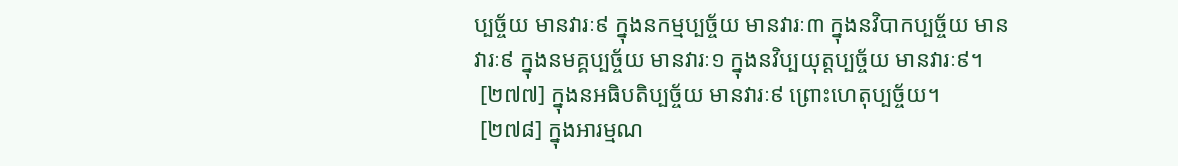ប្បច្ច័យ មានវារៈ៩ ក្នុងនកម្មប្បច្ច័យ មានវារៈ៣ ក្នុងនវិបាកប្បច្ច័យ មានវារៈ៩ ក្នុងនមគ្គប្បច្ច័យ មានវារៈ១ ក្នុងនវិប្បយុត្តប្បច្ច័យ មានវារៈ៩។
 [២៧៧] ក្នុងនអធិបតិប្បច្ច័យ មានវារៈ៩ ព្រោះហេតុប្បច្ច័យ។
 [២៧៨] ក្នុងអារម្មណ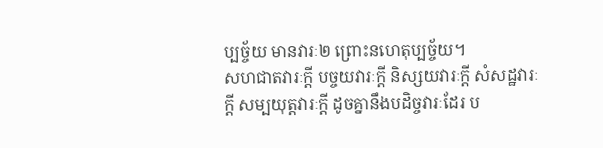ប្បច្ច័យ មានវារៈ២ ព្រោះនហេតុប្បច្ច័យ។
សហជាតវារៈក្តី បច្ចយវារៈក្តី និស្សយវារៈក្តី សំសដ្ឋវារៈក្តី សម្បយុត្តវារៈក្តី ដូចគ្នានឹងបដិច្ចវារៈដែរ ប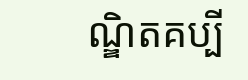ណ្ឌិតគប្បី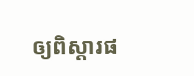ឲ្យពិស្តារផ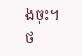ងចុះ។
ថ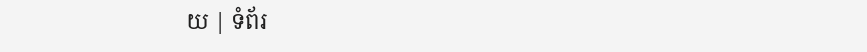យ | ទំព័រ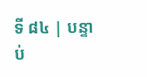ទី ៨៤ | បន្ទាប់